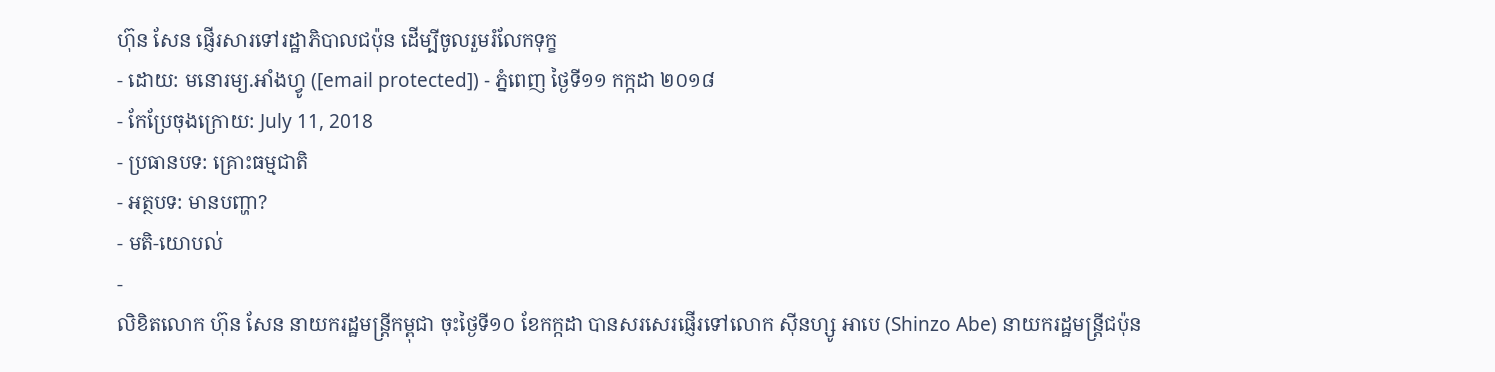ហ៊ុន សែន ផ្ញើរសារទៅរដ្ឋាភិបាលជប៉ុន ដើម្បីចូលរួមរំលែកទុក្ខ
- ដោយ: មនោរម្យ.អាំងហ្វូ ([email protected]) - ភ្នំពេញ ថ្ងៃទី១១ កក្កដា ២០១៨
- កែប្រែចុងក្រោយ: July 11, 2018
- ប្រធានបទ: គ្រោះធម្មជាតិ
- អត្ថបទ: មានបញ្ហា?
- មតិ-យោបល់
-
លិខិតលោក ហ៊ុន សែន នាយករដ្ឋមន្ត្រីកម្ពុជា ចុះថ្ងៃទី១០ ខែកក្កដា បានសរសេរផ្ញើរទៅលោក ស៊ីនហ្សូ អាបេ (Shinzo Abe) នាយករដ្ឋមន្ត្រីជប៉ុន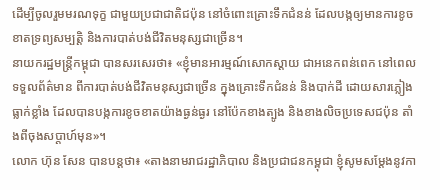ដើម្បីចូលរួមមរណទុក្ខ ជាមួយប្រជាជាតិជប៉ុន នៅចំពោះគ្រោះទឹកជំនន់ ដែលបង្កឲ្យមានការខូចខាតទ្រព្យសម្បត្តិ និងការបាត់បង់ជីវិតមនុស្សជាច្រើន។
នាយករដ្ឋមន្ត្រីកម្ពុជា បានសរសេរថា៖ «ខ្ញុំមានអារម្មណ៍សោកស្ដាយ ជាអនេកពន់ពេក នៅពេលទទួលព័ត៌មាន ពីការបាត់បង់ជីវិតមនុស្សជាច្រើន ក្នុងគ្រោះទឹកជំនន់ និងបាក់ដី ដោយសារភ្លៀងធ្លាក់ខ្លាំង ដែលបានបង្កការខូចខាតយ៉ាងធ្ងន់ធ្ងរ នៅប៉ែកខាងត្បូង និងខាងលិចប្រទេសជប៉ុន តាំងពីចុងសប្ដាហ៍មុន»។
លោក ហ៊ុន សែន បានបន្តថា៖ «តាងនាមរាជរដ្ឋាភិបាល និងប្រជាជនកម្ពុជា ខ្ញុំសូមសម្ដែងនូវកា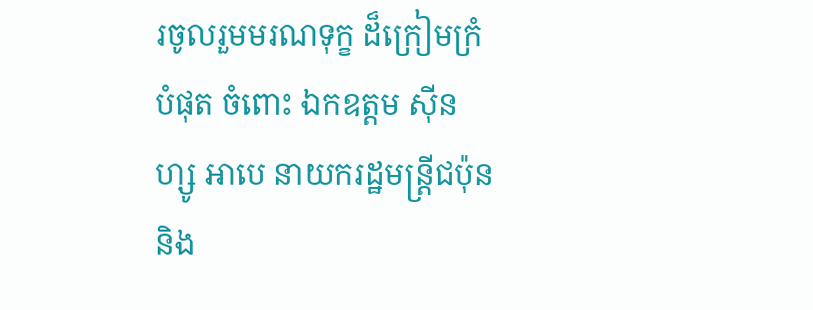រចូលរួមមរណទុក្ខ ដ៏ក្រៀមក្រំបំផុត ចំពោះ ឯកឧត្ដម ស៊ីនហ្សូ អាបេ នាយករដ្ឋមន្រ្តីជប៉ុន និង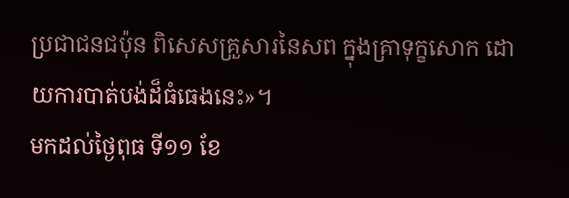ប្រជាជនជប៉ុន ពិសេសគ្រួសារនៃសព ក្នុងគ្រាទុក្ខសោក ដោយការបាត់បង់ដ៏ធំធេងនេះ»។
មកដល់ថ្ងៃពុធ ទី១១ ខែ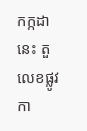កក្កដានេះ តួលេខផ្លូវកា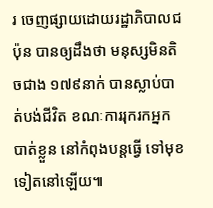រ ចេញផ្សាយដោយរដ្ឋាភិបាលជប៉ុន បានឲ្យដឹងថា មនុស្សមិនតិចជាង ១៧៩នាក់ បានស្លាប់បាត់បង់ជីវិត ខណៈការរុករកអ្នកបាត់ខ្លួន នៅកំពុងបន្តធ្វើ ទៅមុខទៀតនៅឡើយ៕